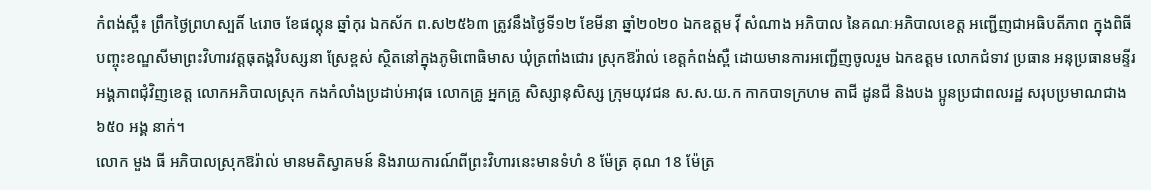កំពង់ស្ពឺ៖ ព្រឹកថ្ងៃព្រហស្បតិ៍ ៤រោច ខែផល្គុន ឆ្នាំកុរ ឯកស័ក ព.ស២៥៦៣ ត្រូវនឹងថ្ងៃទី១២ ខែមីនា ឆ្នាំ២០២០ ឯកឧត្តម វ៉ី សំណាង អភិបាល នៃគណៈអភិបាលខេត្ត អញ្ជើញជាអធិបតីភាព ក្នុងពិធីបញ្ចុះខណ្ឌសីមាព្រះវិហារវត្តធុតង្គវិបស្សនា ស្រែខ្ពស់ ស្ថិតនៅក្នុងភូមិពោធិមាស ឃុំត្រពាំងជោរ ស្រុកឱរ៉ាល់ ខេត្តកំពង់ស្ពឺ ដោយមានការអញ្ជើញចូលរួម ឯកឧត្តម លោកជំទាវ ប្រធាន អនុប្រធានមន្ទីរ អង្គភាពជុំវិញខេត្ត លោកអភិបាលស្រុក កងកំលាំងប្រដាប់អាវុធ លោកគ្រូ អ្នកគ្រូ សិស្សានុសិស្ស ក្រុមយុវជន ស.ស.យ.ក កាកបាទក្រហម តាជី ដូនជី និងបង ប្អូនប្រជាពលរដ្ឋ សរុបប្រមាណជាង ៦៥០ អង្គ នាក់។
លោក មួង ធី អភិបាលស្រុកឱរ៉ាល់ មានមតិស្វាគមន៍ និងរាយការណ៍ពីព្រះវិហារនេះមានទំហំ 8 ម៉ែត្រ គុណ 18 ម៉ែត្រ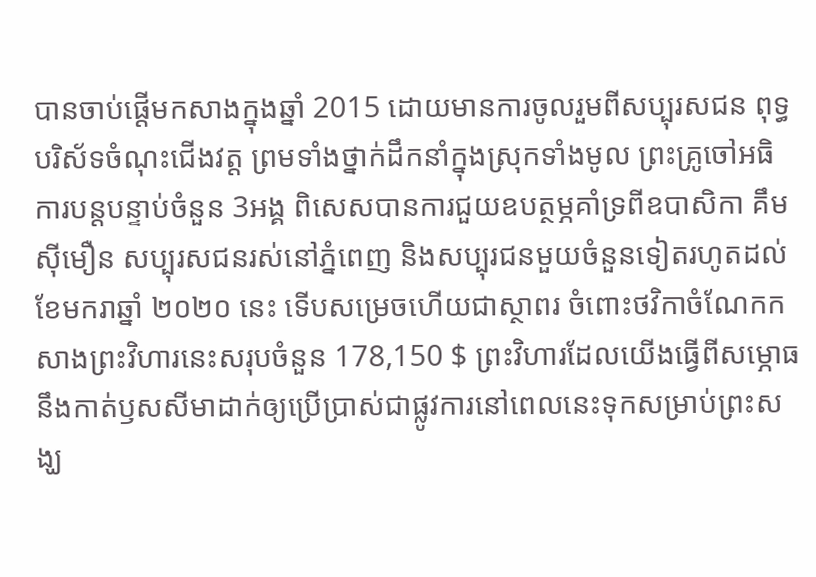បានចាប់ផ្ដើមកសាងក្នុងឆ្នាំ 2015 ដោយមានការចូលរួមពីសប្បុរសជន ពុទ្ធបរិស័ទចំណុះជើងវត្ត ព្រមទាំងថ្នាក់ដឹកនាំក្នុងស្រុកទាំងមូល ព្រះគ្រូចៅអធិការបន្តបន្ទាប់ចំនួន 3អង្គ ពិសេសបានការជួយឧបត្ថម្ភគាំទ្រពីឧបាសិកា គឹម ស៊ីមឿន សប្បុរសជនរស់នៅភ្នំពេញ និងសប្បុរជនមួយចំនួនទៀតរហូតដល់ខែមករាឆ្នាំ ២០២០ នេះ ទើបសម្រេចហើយជាស្ថាពរ ចំពោះថវិកាចំណែកកសាងព្រះវិហារនេះសរុបចំនួន 178,150 $ ព្រះវិហារដែលយើងធ្វើពីសម្ភោធ នឹងកាត់ឫសសីមាដាក់ឲ្យប្រើប្រាស់ជាផ្លូវការនៅពេលនេះទុកសម្រាប់ព្រះសង្ឃ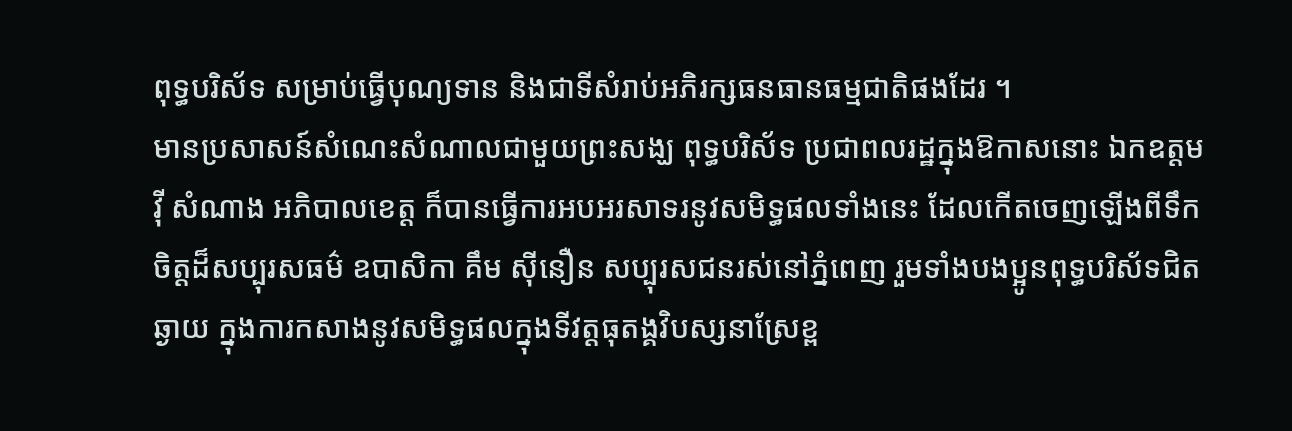ពុទ្ធបរិស័ទ សម្រាប់ធ្វើបុណ្យទាន និងជាទីសំរាប់អភិរក្សធនធានធម្មជាតិផងដែរ ។
មានប្រសាសន៍សំណេះសំណាលជាមួយព្រះសង្ឃ ពុទ្ធបរិស័ទ ប្រជាពលរដ្ឋក្នុងឱកាសនោះ ឯកឧត្តម វ៉ី សំណាង អភិបាលខេត្ត ក៏បានធ្វើការអបអរសាទរនូវសមិទ្ធផលទាំងនេះ ដែលកើតចេញឡើងពីទឹកចិត្តដ៏សប្បុរសធម៌ ឧបាសិកា គឹម ស៊ីនឿន សប្បុរសជនរស់នៅភ្នំពេញ រួមទាំងបងប្អូនពុទ្ធបរិស័ទជិតឆ្ងាយ ក្នុងការកសាងនូវសមិទ្ធផលក្នុងទីវត្តធុតង្គវិបស្សនាស្រែខ្ព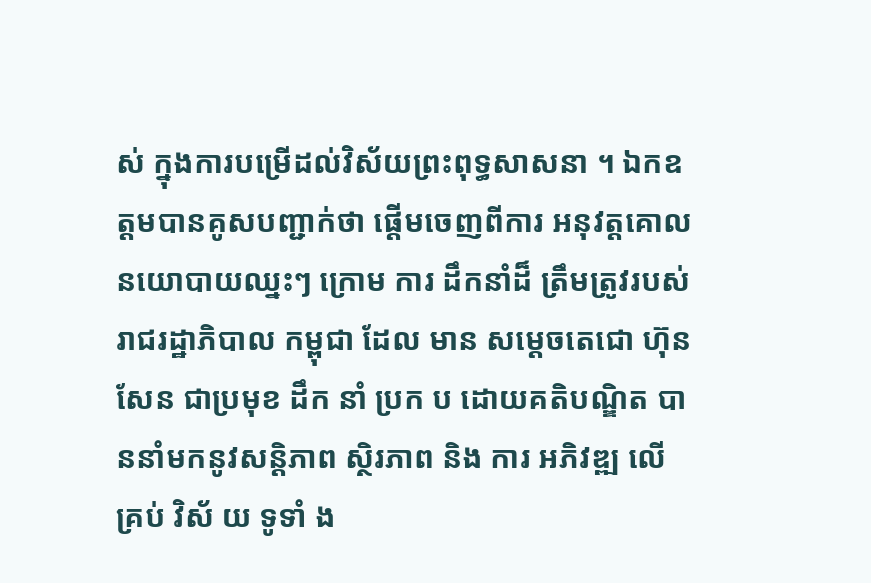ស់ ក្នុងការបម្រើដល់វិស័យព្រះពុទ្ធសាសនា ។ ឯកឧត្តមបានគូសបញ្ជាក់ថា ផ្តើមចេញពីការ អនុវត្តគោលនយោបាយឈ្នះៗ ក្រោម ការ ដឹកនាំដ៏ ត្រឹមត្រូវរបស់ រាជរដ្ឋាភិបាល កម្ពុជា ដែល មាន សម្តេចតេជោ ហ៊ុន សែន ជាប្រមុខ ដឹក នាំ ប្រក ប ដោយគតិបណ្ឌិត បាននាំមកនូវសន្តិភាព ស្ថិរភាព និង ការ អភិវឌ្ឍ លើ គ្រប់ វិស័ យ ទូទាំ ង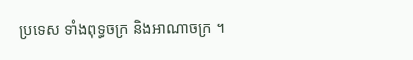ប្រទេស ទាំងពុទ្ធចក្រ និងអាណាចក្រ ។